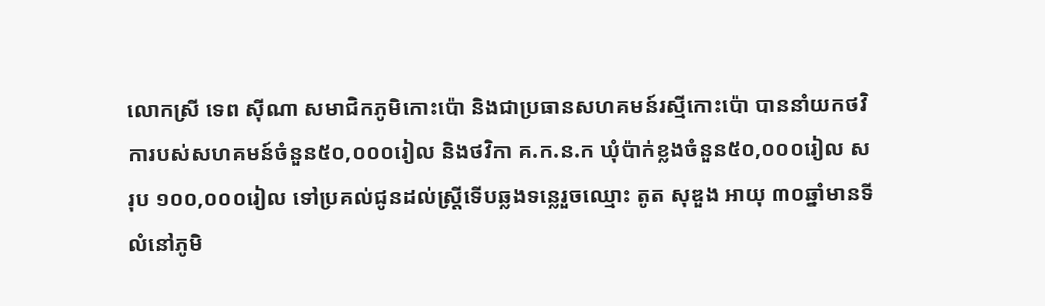លោកស្រី ទេព ស៊ីណា សមាជិកភូមិកោះប៉ោ និងជាប្រធានសហគមន៍រស្មីកោះប៉ោ បាននាំយកថវិការបស់សហគមន៍ចំនួន៥០,០០០រៀល និងថវិកា គ.ក.ន.ក ឃុំប៉ាក់ខ្លងចំនួន៥០,០០០រៀល សរុប ១០០,០០០រៀល ទៅប្រគល់ជូនដល់ស្ត្រីទើបឆ្លងទន្លេរួចឈ្មោះ តូត សុឌួង អាយុ ៣០ឆ្នាំមានទីលំនៅភូមិ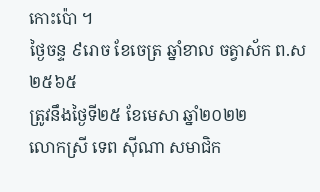កោះប៉ោ ។
ថ្ងៃចន្ទ ៩រោច ខែចេត្រ ឆ្នាំខាល ចត្វាស័ក ព.ស ២៥៦៥
ត្រូវនឹងថ្ងៃទី២៥ ខែមេសា ឆ្នាំ២០២២
លោកស្រី ទេព ស៊ីណា សមាជិក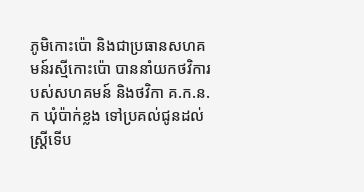ភូមិកោះប៉ោ និងជាប្រធានសហគមន៍រស្មីកោះប៉ោ បាននាំយកថវិការបស់សហគមន៍ និងថវិកា គ.ក.ន.ក ឃុំប៉ាក់ខ្លង ទៅប្រគល់ជូនដល់ស្ត្រីទើប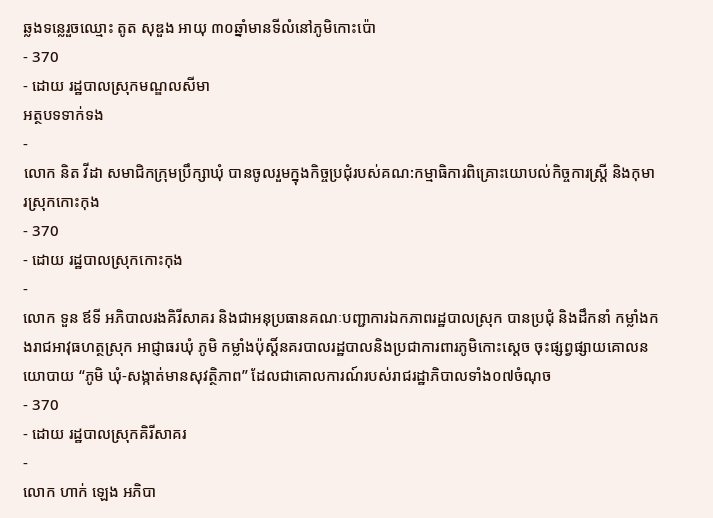ឆ្លងទន្លេរួចឈ្មោះ តូត សុឌួង អាយុ ៣០ឆ្នាំមានទីលំនៅភូមិកោះប៉ោ
- 370
- ដោយ រដ្ឋបាលស្រុកមណ្ឌលសីមា
អត្ថបទទាក់ទង
-
លោក និត វីដា សមាជិកក្រុមប្រឹក្សាឃុំ បានចូលរួមក្នុងកិច្ចប្រជុំរបស់គណ:កម្មាធិការពិគ្រោះយោបល់កិច្ចការស្រ្តី និងកុមារស្រុកកោះកុង
- 370
- ដោយ រដ្ឋបាលស្រុកកោះកុង
-
លោក ទួន ឪទី អភិបាលរងគិរីសាគរ និងជាអនុប្រធានគណៈបញ្ជាការឯកភាពរដ្ឋបាលស្រុក បានប្រជុំ និងដឹកនាំ កម្លាំងកងរាជអាវុធហត្ថស្រុក អាជ្ញាធរឃុំ ភូមិ កម្លាំងប៉ុស្តិ៍នគរបាលរដ្ឋបាលនិងប្រជាការពារភូមិកោះស្ដេច ចុះផ្សព្វផ្សាយគោលនយោបាយ “ភូមិ ឃុំ-សង្កាត់មានសុវត្ថិភាព” ដែលជាគោលការណ៍របស់រាជរដ្ឋាភិបាលទាំង០៧ចំណុច
- 370
- ដោយ រដ្ឋបាលស្រុកគិរីសាគរ
-
លោក ហាក់ ឡេង អភិបា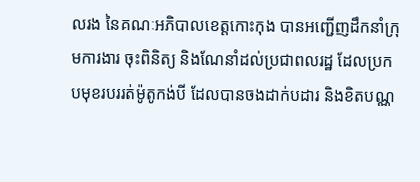លរង នៃគណៈអភិបាលខេត្តកោះកុង បានអញ្ជើញដឹកនាំក្រុមការងារ ចុះពិនិត្យ និងណែនាំដល់ប្រជាពលរដ្ឋ ដែលប្រកបមុខរបររត់ម៉ូតូកង់បី ដែលបានចងដាក់បដារ និងខិតបណ្ណ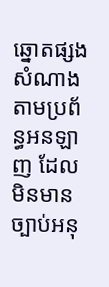ឆ្នោតផ្សងសំណាង តាមប្រព័ន្ធអនឡាញ ដែលមិនមានច្បាប់អនុ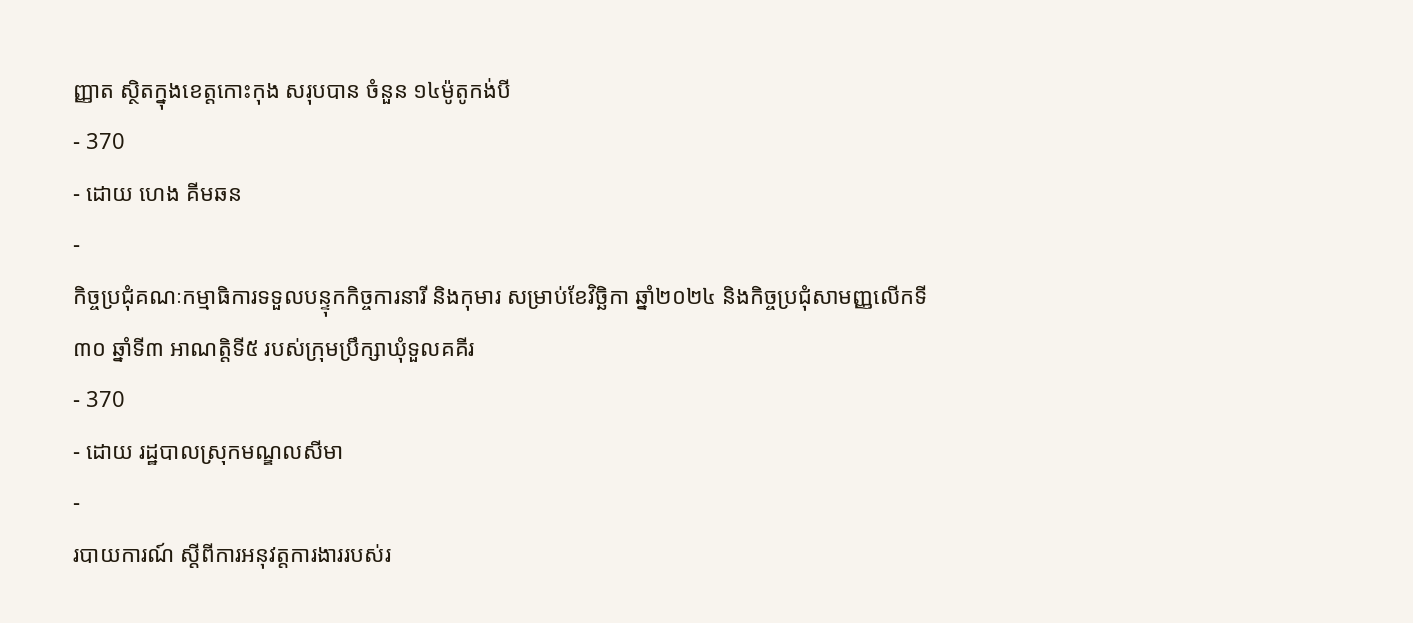ញ្ញាត ស្ថិតក្នុងខេត្តកោះកុង សរុបបាន ចំនួន ១៤ម៉ូតូកង់បី
- 370
- ដោយ ហេង គីមឆន
-
កិច្ចប្រជុំគណៈកម្មាធិការទទួលបន្ទុកកិច្ចការនារី និងកុមារ សម្រាប់ខែវិច្ឆិកា ឆ្នាំ២០២៤ និងកិច្ចប្រជុំសាមញ្ញលើកទី៣០ ឆ្នាំទី៣ អាណត្តិទី៥ របស់ក្រុមប្រឹក្សាឃុំទួលគគីរ
- 370
- ដោយ រដ្ឋបាលស្រុកមណ្ឌលសីមា
-
របាយការណ៍ ស្តីពីការអនុវត្តការងាររបស់រ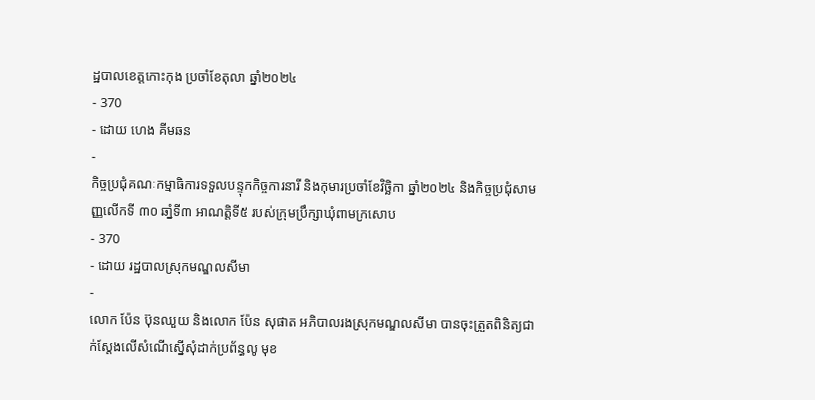ដ្ឋបាលខេត្តកោះកុង ប្រចាំខែតុលា ឆ្នាំ២០២៤
- 370
- ដោយ ហេង គីមឆន
-
កិច្ចប្រជុំគណៈកម្មាធិការទទួលបន្ទុកកិច្ចការនារី និងកុមារប្រចាំខែវិច្ឆិកា ឆ្នាំ២០២៤ និងកិច្ចប្រជុំសាមញ្ញលើកទី ៣០ ឆាំ្នទី៣ អាណត្តិទី៥ របស់ក្រុមប្រឹក្សាឃុំពាមក្រសោប
- 370
- ដោយ រដ្ឋបាលស្រុកមណ្ឌលសីមា
-
លោក ប៉ែន ប៊ុនឈួយ និងលោក ប៉ែន សុផាត អភិបាលរងស្រុកមណ្ឌលសីមា បានចុះត្រួតពិនិត្យជាក់ស្តែងលើសំណើស្នើសុំដាក់ប្រព័ន្ធលូ មុខ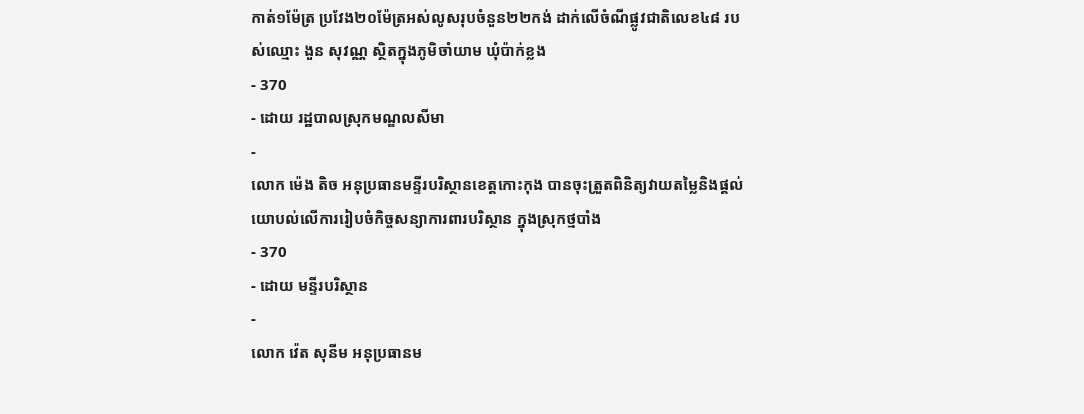កាត់១ម៉ែត្រ ប្រវែង២០ម៉ែត្រអស់លូសរុបចំនួន២២កង់ ដាក់លើចំណីផ្លូវជាតិលេខ៤៨ របស់ឈ្មោះ ងួន សុវណ្ណ ស្ថិតក្នុងភូមិចាំយាម ឃុំប៉ាក់ខ្លង
- 370
- ដោយ រដ្ឋបាលស្រុកមណ្ឌលសីមា
-
លោក ម៉េង តិច អនុប្រធានមន្ទីរបរិស្ថានខេត្តកោះកុង បានចុះត្រួតពិនិត្យវាយតម្លៃនិងផ្ដល់យោបល់លើការរៀបចំកិច្ចសន្យាការពារបរិស្ថាន ក្នុងស្រុកថ្មបាំង
- 370
- ដោយ មន្ទីរបរិស្ថាន
-
លោក វ៉េត សុនីម អនុប្រធានម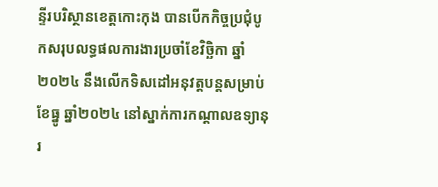ន្ទីរបរិស្ថានខេត្តកោះកុង បានបើកកិច្ចប្រជុំបូកសរុបលទ្ធផលការងារប្រចាំខែវិច្ឆិកា ឆ្នាំ២០២៤ នឹងលើកទិសដៅអនុវត្តបន្តសម្រាប់ខែធ្នូ ឆ្នាំ២០២៤ នៅស្នាក់ការកណ្ដាលឧទ្យានុរ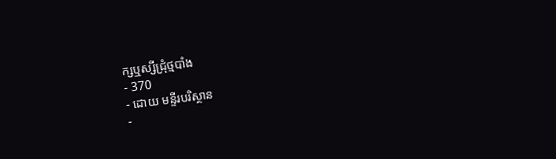ក្សឬស្សីជ្រុំថ្មបាំង
- 370
- ដោយ មន្ទីរបរិស្ថាន
-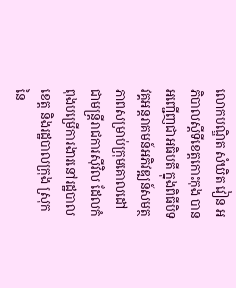លោកបណ្ឌិត សំឃិត វៀន អភិបាលស្តីទីខេត្តកោះកុង បានអញ្ជើញជាអធិបតី ក្នុងពិធីបិទវគ្គអន្តរាគមន៍អភិវឌ្ឍន៍សមត្ថភាពសម្រាប់ក្រុមគោលដៅជាមន្ត្រីរាជការស៊ីវិល ដែលកំពុងបម្រេីការងារនៅរដ្ឋបាលខេត្ត និងរដ្ឋបាលក្រុង ស្រុក នៃ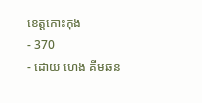ខេត្តកោះកុង
- 370
- ដោយ ហេង គីមឆន